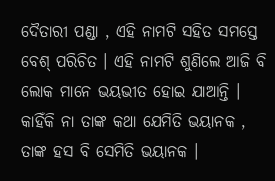ଦୈତାରୀ ପଣ୍ଡା , ଏହି ନାମଟି ସହିତ ସମସ୍ତେ ବେଶ୍ ପରିଚିତ । ଏହି ନାମଟି ଶୁଣିଲେ ଆଜି ବି ଲୋକ ମାନେ ଭୟଭୀତ ହୋଇ ଯାଆନ୍ତି । କାହିଁକି ନା ତାଙ୍କ କଥା ଯେମିତି ଭୟାନକ , ତାଙ୍କ ହସ ବି ସେମିତି ଭୟାନକ ।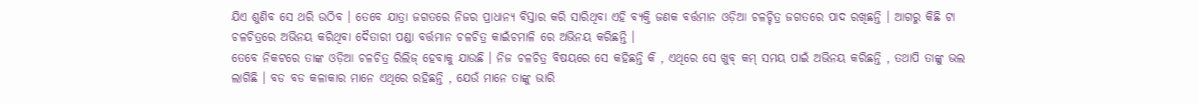ଯିଏ ଶୁଣିବ ସେ ଥରି ଉଠିବ । ତେବେ ଯାତ୍ରା ଜଗତରେ ନିଜର ପ୍ରାଧାନ୍ୟ ବିସ୍ତାର କରି ସାରିଥିବା ଏହି ବ୍ୟକ୍ତି ଜଣକ ବର୍ତ୍ତମାନ ଓଡ଼ିଆ ଚଳଚ୍ଚିତ୍ର ଜଗତରେ ପାଦ ରଖିଛନ୍ତି । ଆଗରୁ କିଛି ଟା ଚଳଚିତ୍ରରେ ଅଭିନୟ କରିଥିବା ଦୈତାରୀ ପଣ୍ଡା ବର୍ତ୍ତମାନ ଚଳଚିତ୍ର କାଇଁଚମାଳି ରେ ଅଭିନୟ କରିଛନ୍ତି ।
ତେବେ ନିକଟରେ ତାଙ୍କ ଓଡ଼ିଆ ଚଳଚିତ୍ର ରିଲିଜ୍ ହେବାକୁ ଯାଉଛି । ନିଜ ଚଳଚିତ୍ର ବିଷୟରେ ସେ କହିଛନ୍ତି କି , ଏଥିରେ ସେ ଖୁବ୍ କମ୍ ସମୟ ପାଇଁ ଅଭିନୟ କରିଛନ୍ତି , ତଥାପି ତାଙ୍କୁ ଭଲ ଲାଗିଛି । ବଡ ବଡ କଳାକାର ମାନେ ଏଥିରେ ରହିଛନ୍ତି , ଯେଉଁ ମାନେ ତାଙ୍କୁ ଭାରି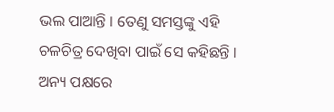ଭଲ ପାଆନ୍ତି । ତେଣୁ ସମସ୍ତଙ୍କୁ ଏହି ଚଳଚିତ୍ର ଦେଖିବା ପାଇଁ ସେ କହିଛନ୍ତି । ଅନ୍ୟ ପକ୍ଷରେ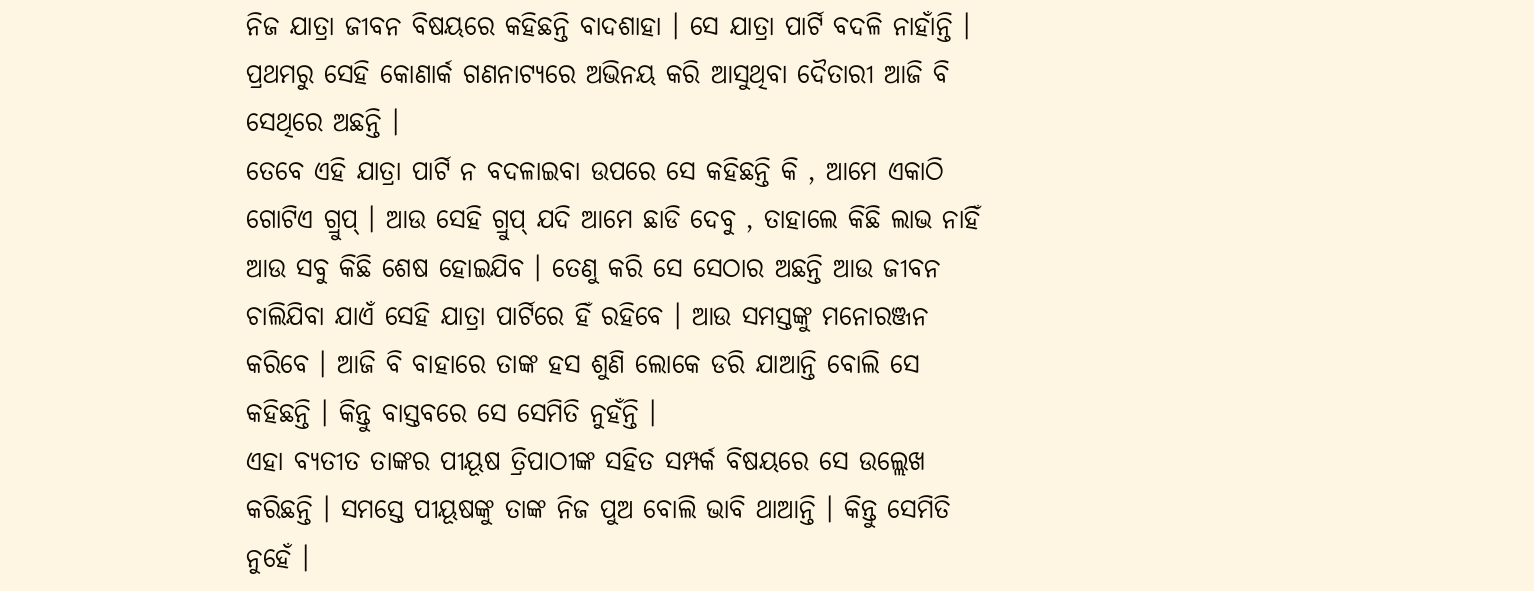ନିଜ ଯାତ୍ରା ଜୀବନ ବିଷୟରେ କହିଛନ୍ତି ବାଦଶାହା । ସେ ଯାତ୍ରା ପାର୍ଟି ବଦଳି ନାହାଁନ୍ତି । ପ୍ରଥମରୁ ସେହି କୋଣାର୍କ ଗଣନାଟ୍ୟରେ ଅଭିନୟ କରି ଆସୁଥିବା ଦୈତାରୀ ଆଜି ବି ସେଥିରେ ଅଛନ୍ତି ।
ତେବେ ଏହି ଯାତ୍ରା ପାର୍ଟି ନ ବଦଳାଇବା ଉପରେ ସେ କହିଛନ୍ତି କି , ଆମେ ଏକାଠି ଗୋଟିଏ ଗ୍ରୁପ୍ । ଆଉ ସେହି ଗ୍ରୁପ୍ ଯଦି ଆମେ ଛାଡି ଦେବୁ , ତାହାଲେ କିଛି ଲାଭ ନାହିଁ ଆଉ ସବୁ କିଛି ଶେଷ ହୋଇଯିବ । ତେଣୁ କରି ସେ ସେଠାର ଅଛନ୍ତି ଆଉ ଜୀବନ ଚାଲିଯିବା ଯାଏଁ ସେହି ଯାତ୍ରା ପାର୍ଟିରେ ହିଁ ରହିବେ । ଆଉ ସମସ୍ତଙ୍କୁ ମନୋରଞ୍ଜନ କରିବେ । ଆଜି ବି ବାହାରେ ତାଙ୍କ ହସ ଶୁଣି ଲୋକେ ଡରି ଯାଆନ୍ତି ବୋଲି ସେ କହିଛନ୍ତି । କିନ୍ତୁ ବାସ୍ତବରେ ସେ ସେମିତି ନୁହଁନ୍ତି ।
ଏହା ବ୍ୟତୀତ ତାଙ୍କର ପୀୟୂଷ ତ୍ରିପାଠୀଙ୍କ ସହିତ ସମ୍ପର୍କ ବିଷୟରେ ସେ ଉଲ୍ଲେଖ କରିଛନ୍ତି । ସମସ୍ତେ ପୀୟୂଷଙ୍କୁ ତାଙ୍କ ନିଜ ପୁଅ ବୋଲି ଭାବି ଥାଆନ୍ତି । କିନ୍ତୁ ସେମିତି ନୁହେଁ ।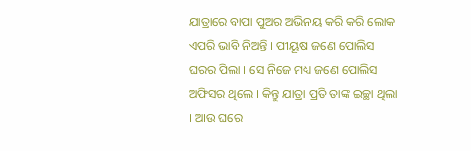ଯାତ୍ରାରେ ବାପା ପୁଅର ଅଭିନୟ କରି କରି ଲୋକ ଏପରି ଭାବି ନିଅନ୍ତି । ପୀୟୂଷ ଜଣେ ପୋଲିସ ଘରର ପିଲା । ସେ ନିଜେ ମଧ୍ୟ ଜଣେ ପୋଲିସ ଅଫିସର ଥିଲେ । କିନ୍ତୁ ଯାତ୍ରା ପ୍ରତି ତାଙ୍କ ଇଚ୍ଛା ଥିଲା । ଆଉ ଘରେ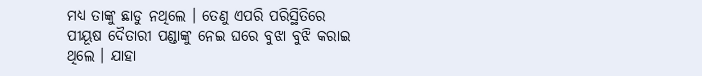ମଧ୍ୟ ତାଙ୍କୁ ଛାଡୁ ନଥିଲେ । ତେଣୁ ଏପରି ପରିସ୍ଥିତିରେ ପୀୟୂଷ ଦୈତାରୀ ପଣ୍ଡାଙ୍କୁ ନେଇ ଘରେ ବୁଝା ବୁଝି କରାଇ ଥିଲେ । ଯାହା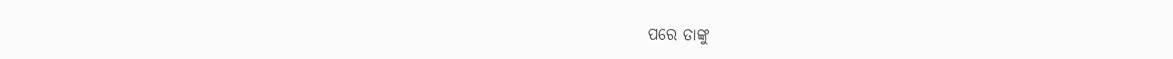ପରେ ତାଙ୍କୁ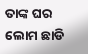ତାଙ୍କ ଘର ଲୋମ ଛାଡି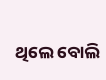ଥିଲେ ବୋଲି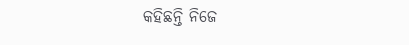କହିଛନ୍ତି ନିଜେ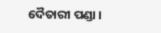ଦୈତାରୀ ପଣ୍ଡା ।